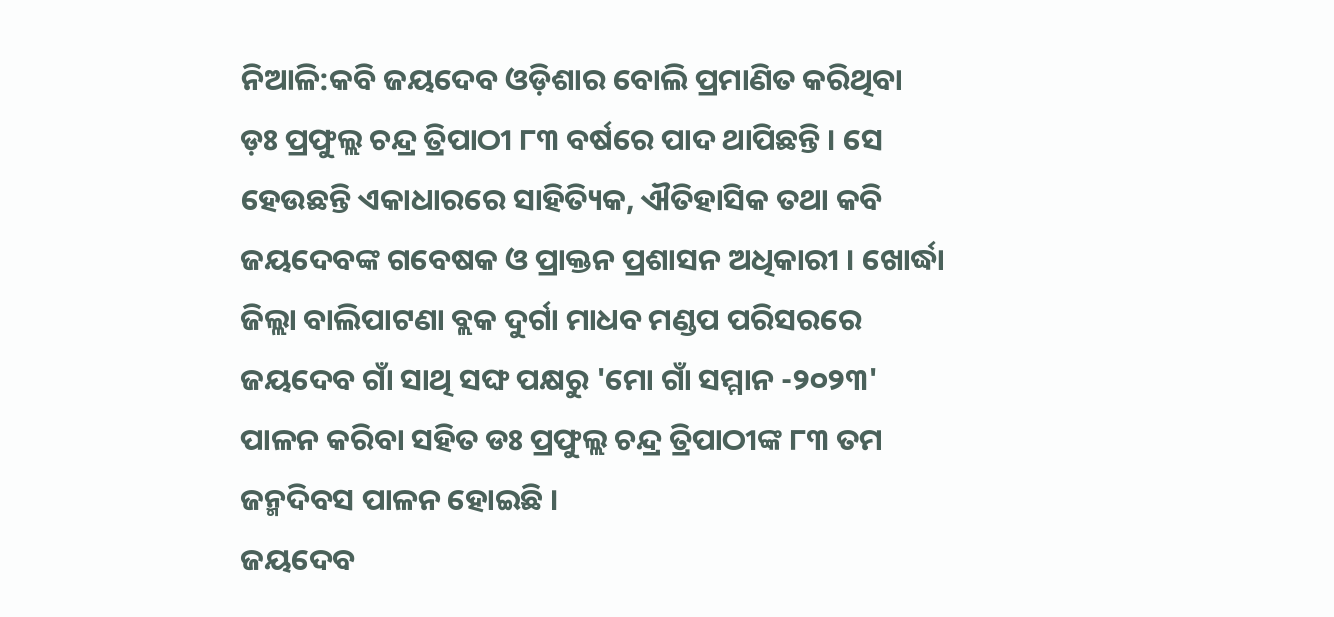ନିଆଳି:କବି ଜୟଦେବ ଓଡ଼ିଶାର ବୋଲି ପ୍ରମାଣିତ କରିଥିବା ଡ଼ଃ ପ୍ରଫୁଲ୍ଲ ଚନ୍ଦ୍ର ତ୍ରିପାଠୀ ୮୩ ବର୍ଷରେ ପାଦ ଥାପିଛନ୍ତି । ସେ ହେଉଛନ୍ତି ଏକାଧାରରେ ସାହିତ୍ୟିକ, ଐତିହାସିକ ତଥା କବି ଜୟଦେବଙ୍କ ଗବେଷକ ଓ ପ୍ରାକ୍ତନ ପ୍ରଶାସନ ଅଧିକାରୀ । ଖୋର୍ଦ୍ଧା ଜିଲ୍ଲା ବାଲିପାଟଣା ବ୍ଲକ ଦୁର୍ଗା ମାଧବ ମଣ୍ଡପ ପରିସରରେ ଜୟଦେବ ଗାଁ ସାଥି ସଙ୍ଘ ପକ୍ଷରୁ 'ମୋ ଗାଁ ସମ୍ମାନ -୨୦୨୩' ପାଳନ କରିବା ସହିତ ଡଃ ପ୍ରଫୁଲ୍ଲ ଚନ୍ଦ୍ର ତ୍ରିପାଠୀଙ୍କ ୮୩ ତମ ଜନ୍ମଦିବସ ପାଳନ ହୋଇଛି ।
ଜୟଦେବ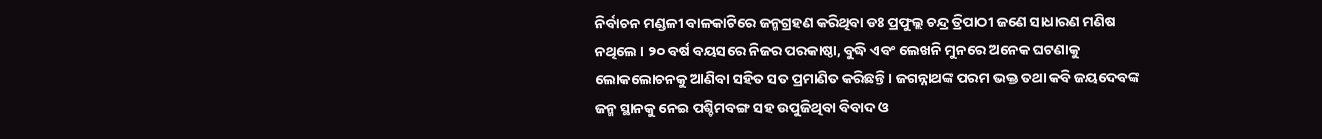ନିର୍ବାଚନ ମଣ୍ଡଳୀ ବାଳକାଟିରେ ଜନ୍ମଗ୍ରହଣ କରିଥିବା ଡଃ ପ୍ରଫୁଲ୍ଲ ଚନ୍ଦ୍ର ତ୍ରିପାଠୀ ଜଣେ ସାଧାରଣ ମଣିଷ ନଥିଲେ । ୨୦ ବର୍ଷ ବୟସରେ ନିଜର ପରକାଷ୍ଠା, ବୁଦ୍ଧି ଏବଂ ଲେଖନି ମୁନରେ ଅନେକ ଘଟଣାକୁ ଲୋକଲୋଚନକୁ ଆଣିବା ସହିତ ସତ ପ୍ରମାଣିତ କରିଛନ୍ତି । ଜଗନ୍ନାଥଙ୍କ ପରମ ଭକ୍ତ ତଥା କବି ଜୟଦେବଙ୍କ ଜନ୍ମ ସ୍ଥାନକୁ ନେଇ ପଶ୍ଚିମବଙ୍ଗ ସହ ଉପୁଜିଥିବା ବିବାଦ ଓ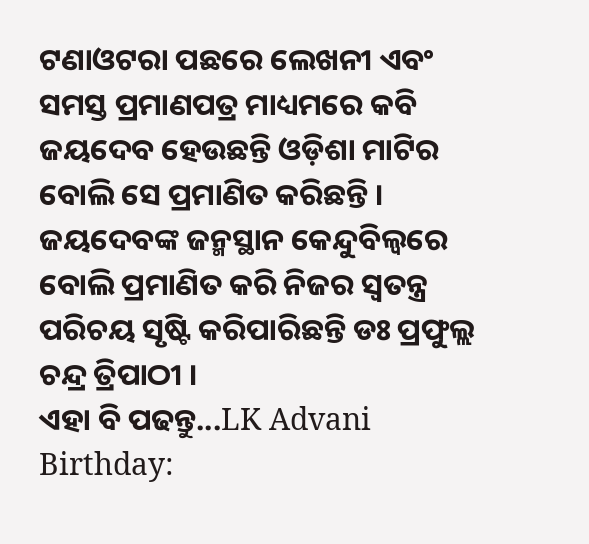ଟଣାଓଟରା ପଛରେ ଲେଖନୀ ଏବଂ ସମସ୍ତ ପ୍ରମାଣପତ୍ର ମାଧ୍ୟମରେ କବି ଜୟଦେବ ହେଉଛନ୍ତି ଓଡ଼ିଶା ମାଟିର ବୋଲି ସେ ପ୍ରମାଣିତ କରିଛନ୍ତି । ଜୟଦେବଙ୍କ ଜନ୍ମସ୍ଥାନ କେନ୍ଦୁବିଲ୍ବରେ ବୋଲି ପ୍ରମାଣିତ କରି ନିଜର ସ୍ବତନ୍ତ୍ର ପରିଚୟ ସୃଷ୍ଟି କରିପାରିଛନ୍ତି ଡଃ ପ୍ରଫୁଲ୍ଲ ଚନ୍ଦ୍ର ତ୍ରିପାଠୀ ।
ଏହା ବି ପଢନ୍ତୁ...LK Advani Birthday: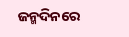ଜନ୍ମଦିନରେ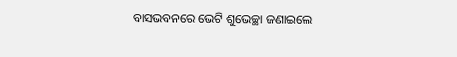ବାସଭବନରେ ଭେଟି ଶୁଭେଚ୍ଛା ଜଣାଇଲେ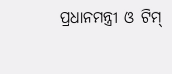ପ୍ରଧାନମନ୍ତ୍ରୀ ଓ ଟିମ୍